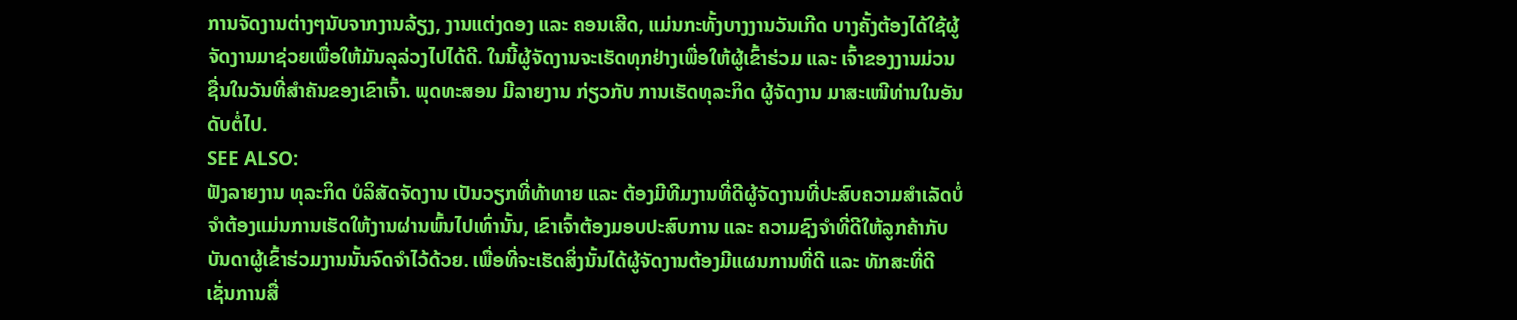ການຈັດງານຕ່າງໆນັບຈາກງານລ້ຽງ, ງານແຕ່ງດອງ ແລະ ຄອນເສີດ, ແມ່ນກະທັ້ງບາງງານວັນເກີດ ບາງຄັ້ງຕ້ອງໄດ້ໃຊ້ຜູ້ຈັດງານມາຊ່ວຍເພື່ອໃຫ້ມັນລຸລ່ວງໄປໄດ້ດີ. ໃນນີ້ຜູ້ຈັດງານຈະເຮັດທຸກຢ່າງເພື່ອໃຫ້ຜູ້ເຂົ້າຮ່ວມ ແລະ ເຈົ້າຂອງງານມ່ວນຊື່ນໃນວັນທີ່ສຳຄັນຂອງເຂົາເຈົ້າ. ພຸດທະສອນ ມີລາຍງານ ກ່ຽວກັບ ການເຮັດທຸລະກິດ ຜູ້ຈັດງານ ມາສະເໜີທ່ານໃນອັນດັບຕໍ່ໄປ.
SEE ALSO:
ຟັງລາຍງານ ທຸລະກິດ ບໍລິສັດຈັດງານ ເປັນວຽກທີ່ທ້າທາຍ ແລະ ຕ້ອງມີທີມງານທີ່ດີຜູ້ຈັດງານທີ່ປະສົບຄວາມສຳເລັດບໍ່ຈຳຕ້ອງແມ່ນການເຮັດໃຫ້ງານຜ່ານພົ້ນໄປເທົ່ານັ້ນ, ເຂົາເຈົ້າຕ້ອງມອບປະສົບການ ແລະ ຄວາມຊົງຈຳທີ່ດີໃຫ້ລູກຄ້າກັບບັນດາຜູ້ເຂົ້າຮ່ວມງານນັ້ນຈົດຈຳໄວ້ດ້ວຍ. ເພື່ອທີ່ຈະເຮັດສິ່ງນັ້ນໄດ້ຜູ້ຈັດງານຕ້ອງມີແຜນການທີ່ດີ ແລະ ທັກສະທີ່ດີເຊັ່ນການສື່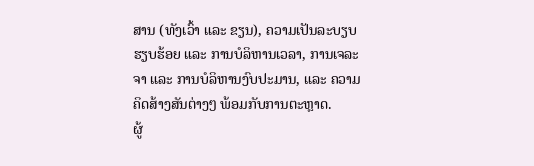ສານ (ທັງເວົ້າ ແລະ ຂຽນ), ຄວາມເປັນລະບຽບຮຽບຮ້ອຍ ແລະ ການບໍລິຫານເວລາ, ການເຈລະຈາ ແລະ ການບໍລິຫານງົບປະມານ, ແລະ ຄວາມຄິດສ້າງສັນຕ່າງໆ ພ້ອມກັບການຕະຫຼາດ.
ຜູ້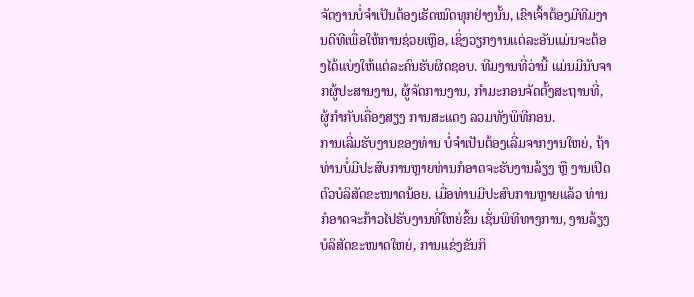ຈັດງານບໍ່ຈຳເປັນຕ້ອງເຮັດໝົດທຸກຢ່າງນັ້ນ, ເຂົາເຈົ້າຕ້ອງມີທີມງານດີທີເພື່ອໃຫ້ການຊ່ວຍເຫຼືອ, ເຊິ່ງວຽກງານແຕ່ລະອັນແມ່ນຈະຕ້ອງໄດ້ແບ່ງໃຫ້ແຕ່ລະຄົນຮັບຜິດຊອບ. ທີມງານທີ່ວ່ານີ້ ແມ່ນມີນັບຈາກຜູ້ປະສານງານ, ຜູ້ຈັດການງານ, ກຳມະກອນຈັດຕັ້ງສະຖານທີ່, ຜູ້ກຳກັບເຄື່ອງສຽງ ການສະແດງ ລວມທັງພິທີກອນ.
ການເລີ່ມຮັບງານຂອງທ່ານ ບໍ່ຈຳເປັນຕ້ອງເລີ່ມຈາກງານໃຫຍ່, ຖ້າທ່ານບໍ່ມີປະສົບການຫຼາຍທ່ານກໍອາດຈະຮັບງານລ້ຽງ ຫຼື ງານເປີດຕົວບໍລິສັດຂະໜາດນ້ອຍ. ເມື່ອທ່ານມີປະສົບການຫຼາຍແລ້ວ ທ່ານກໍອາດຈະກ້າວໄປຮັບງານທີ່ໃຫຍ່ຂຶ້ນ ເຊັ່ນພິທີທາງການ, ງານລ້ຽງບໍລິສັດຂະໜາດໃຫຍ່, ການແຂ່ງຂັນກິ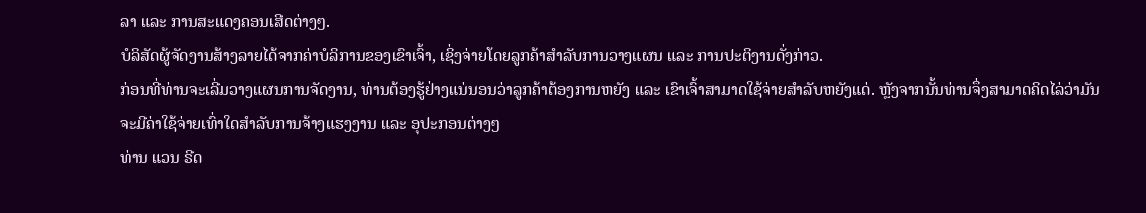ລາ ແລະ ການສະແດງຄອນເສີດຕ່າງໆ.
ບໍລິສັດຜູ້ຈັດງານສ້າງລາຍໄດ້ຈາກຄ່າບໍລິການຂອງເຂົາເຈົ້າ, ເຊິ່ງຈ່າຍໂດຍລູກຄ້າສຳລັບການວາງແຜນ ແລະ ການປະຕິງານດັ່ງກ່າວ.
ກ່ອນທີ່ທ່ານຈະເລີ່ມວາງແຜນການຈັດງານ, ທ່ານຕ້ອງຮູ້ຢ່າງແນ່ນອນວ່າລູກຄ້າຕ້ອງການຫຍັງ ແລະ ເຂົາເຈົ້າສາມາດໃຊ້ຈ່າຍສຳລັບຫຍັງແດ່. ຫຼັງຈາກນັ້ນທ່ານຈຶ່ງສາມາດຄິດໄລ່ວ່າມັນຈະມີຄ່າໃຊ້ຈ່າຍເທົ່າໃດສຳລັບການຈ້າງແຮງງານ ແລະ ອຸປະກອນຕ່າງໆ
ທ່ານ ແວນ ຣີດ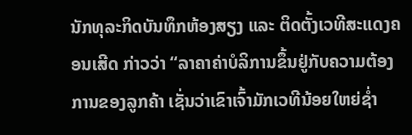ນັກທຸລະກິດບັນທຶກຫ້ອງສຽງ ແລະ ຕິດຕັ້ງເວທີສະແດງຄອນເສີດ ກ່າວວ່າ “ລາຄາຄ່າບໍລິການຂຶ້ນຢູ່ກັບຄວາມຕ້ອງການຂອງລູກຄ້າ ເຊັ່ນວ່າເຂົາເຈົ້າມັກເວທີນ້ອຍໃຫຍ່ຊໍ່າ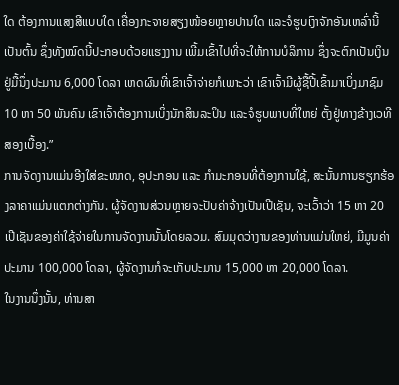ໃດ ຕ້ອງການແສງສີແບບໃດ ເຄື່ອງກະຈາຍສຽງໜ້ອຍຫຼາຍປານໃດ ແລະຈໍຮູບເງົາຈັກອັນເຫລົ່ານີ້ເປັນຕົ້ນ ຊຶ່ງທັງໝົດນີ້ປະກອບດ້ວຍແຮງງານ ເພີ້ມເຂົ້າໄປທີ່ຈະໃຫ້ການບໍລິການ ຊຶ່ງຈະຕົກເປັນເງິນຢູ່ມື້ນຶ່ງປະມານ 6,000 ໂດລາ ເຫດຜົນທີ່ເຂົາເຈົ້າຈ່າຍກໍເພາະວ່າ ເຂົາເຈົ້າມີຜູ້ຊື້ປີ້ເຂົ້າມາເບິ່ງມາຊົມ 10 ຫາ 50 ພັນຄົນ ເຂົາເຈົ້າຕ້ອງການເບິ່ງນັກສິນລະປິນ ແລະຈໍຮູບພາບທີ່ໃຫຍ່ ຕັ້ງຢູ່ທາງຂ້າງເວທີສອງເບື້ອງ.”
ການຈັດງານແມ່ນອີງໃສ່ຂະໜາດ, ອຸປະກອນ ແລະ ກຳມະກອນທີ່ຕ້ອງການໃຊ້, ສະນັ້ນການຮຽກຮ້ອງລາຄາແມ່ນແຕກຕ່າງກັນ. ຜູ້ຈັດງານສ່ວນຫຼາຍຈະປັບຄ່າຈ້າງເປັນເປີເຊັນ, ຈະເວົ້າວ່າ 15 ຫາ 20 ເປີເຊັນຂອງຄ່າໃຊ້ຈ່າຍໃນການຈັດງານນັ້ນໂດຍລວມ. ສົມມຸດວ່າງານຂອງທ່ານແມ່ນໃຫຍ່, ມີມູນຄ່າປະມານ 100,000 ໂດລາ, ຜູ້ຈັດງານກໍຈະເກັບປະມານ 15,000 ຫາ 20,000 ໂດລາ.
ໃນງານນຶ່ງນັ້ນ, ທ່ານສາ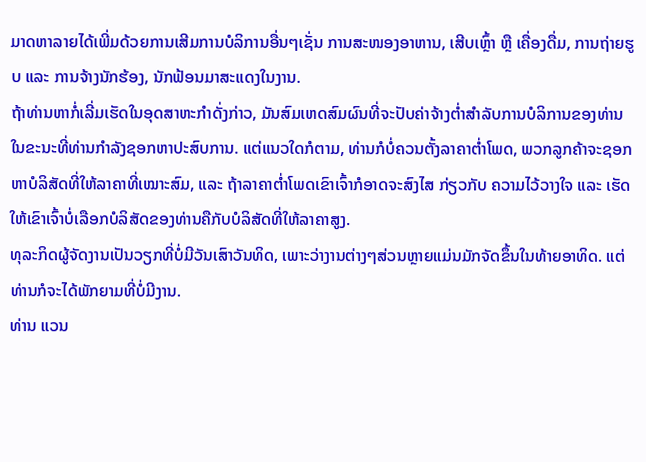ມາດຫາລາຍໄດ້ເພີ່ມດ້ວຍການເສີມການບໍລິການອື່ນໆເຊັ່ນ ການສະໜອງອາຫານ, ເສີບເຫຼົ້າ ຫຼື ເຄື່ອງດື່ມ, ການຖ່າຍຮູບ ແລະ ການຈ້າງນັກຮ້ອງ, ນັກຟ້ອນມາສະແດງໃນງານ.
ຖ້າທ່ານຫາກໍ່ເລີ່ມເຮັດໃນອຸດສາຫະກຳດັ່ງກ່າວ, ມັນສົມເຫດສົມຜົນທີ່ຈະປັບຄ່າຈ້າງຕ່ຳສຳລັບການບໍລິການຂອງທ່ານ ໃນຂະນະທີ່ທ່ານກຳລັງຊອກຫາປະສົບການ. ແຕ່ແນວໃດກໍຕາມ, ທ່ານກໍບໍ່ຄວນຕັ້ງລາຄາຕ່ຳໂພດ, ພວກລູກຄ້າຈະຊອກຫາບໍລິສັດທີ່ໃຫ້ລາຄາທີ່ເໝາະສົມ, ແລະ ຖ້າລາຄາຕ່ຳໂພດເຂົາເຈົ້າກໍອາດຈະສົງໄສ ກ່ຽວກັບ ຄວາມໄວ້ວາງໃຈ ແລະ ເຮັດໃຫ້ເຂົາເຈົ້າບໍ່ເລືອກບໍລິສັດຂອງທ່ານຄືກັບບໍລິສັດທີ່ໃຫ້ລາຄາສູງ.
ທຸລະກິດຜູ້ຈັດງານເປັນວຽກທີ່ບໍ່ມີວັນເສົາວັນທິດ, ເພາະວ່າງານຕ່າງໆສ່ວນຫຼາຍແມ່ນມັກຈັດຂຶ້ນໃນທ້າຍອາທິດ. ແຕ່ທ່ານກໍຈະໄດ້ພັກຍາມທີ່ບໍ່ມີງານ.
ທ່ານ ແວນ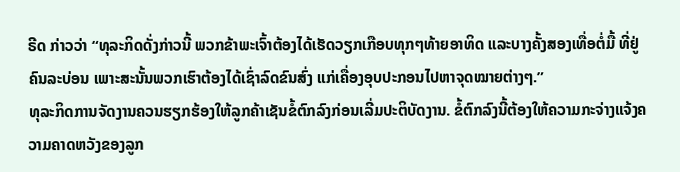ຣີດ ກ່າວວ່າ “ທຸລະກິດດັ່ງກ່າວນີ້ ພວກຂ້າພະເຈົ້າຕ້ອງໄດ້ເຮັດວຽກເກືອບທຸກໆທ້າຍອາທິດ ແລະບາງຄັ້ງສອງເທື່ອຕໍ່ມື້ ທີ່ຢູ່ຄົນລະບ່ອນ ເພາະສະນັ້ນພວກເຮົາຕ້ອງໄດ້ເຊົ່າລົດຂົນສົ່ງ ແກ່ເຄື່ອງອຸບປະກອນໄປຫາຈຸດໝາຍຕ່າງໆ.”
ທຸລະກິດການຈັດງານຄວນຮຽກຮ້ອງໃຫ້ລູກຄ້າເຊັນຂໍ້ຕົກລົງກ່ອນເລີ່ມປະຕິບັດງານ. ຂໍ້ຕົກລົງນີ້ຕ້ອງໃຫ້ຄວາມກະຈ່າງແຈ້ງຄວາມຄາດຫວັງຂອງລູກ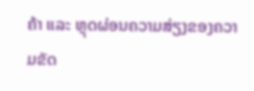ຄ້າ ແລະ ຫຼຸດຜ່ອນຄວາມສ່ຽງຂອງຄວາມຂັດ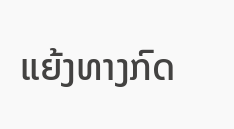ແຍ້ງທາງກົດ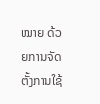ໝາຍ ດ້ວຍການຈັດຕັ້ງການໃຊ້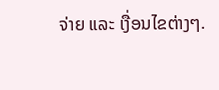ຈ່າຍ ແລະ ເງື່ອນໄຂຕ່າງໆ.